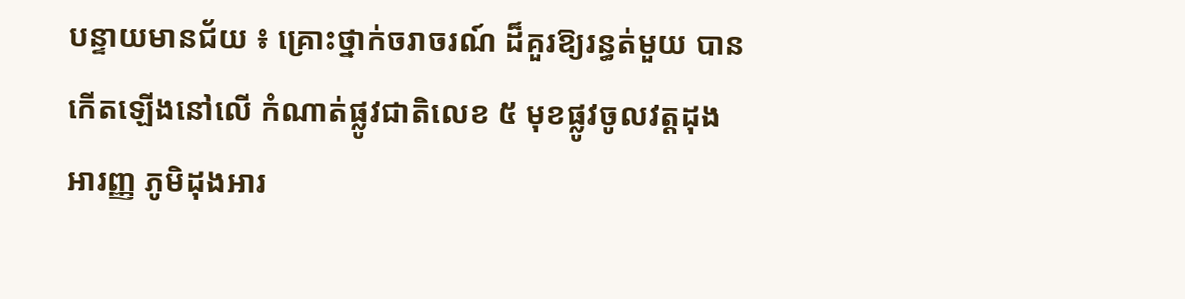បន្ទាយមានជ័យ ៖ គ្រោះថ្នាក់ចរាចរណ៍ ដ៏គួរឱ្យរន្ធត់មួយ បានកើតឡើងនៅលើ កំណាត់ផ្លូវជាតិលេខ ៥ មុខផ្លូវចូលវត្ដដុង អារញ្ញ ភូមិដុងអារ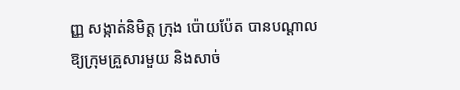ញ្ញ សង្កាត់និមិត្ដ ក្រុង ប៉ោយប៉ែត បានបណ្ដាលឱ្យក្រុមគ្រួសារមួយ និងសាច់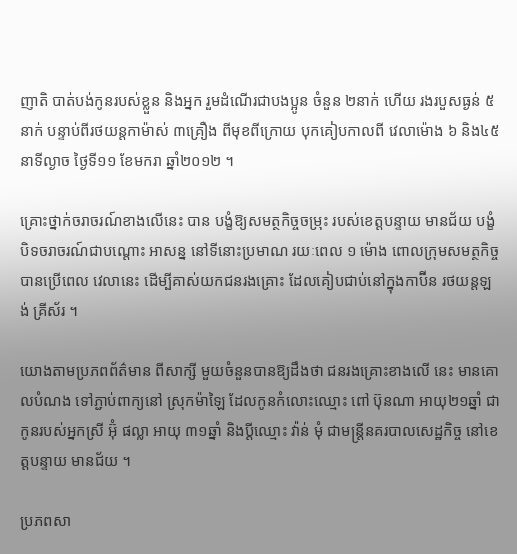ញាតិ បាត់បង់កូនរបស់ខ្លួន និងអ្នក រួមដំណើរជាបងប្អូន ចំនួន ២នាក់ ហើយ រងរបួសធ្ងន់ ៥នាក់ បន្ទាប់ពីរថយន្ដកាម៉ាស់ ៣គ្រឿង ពីមុខពីក្រោយ បុកគៀបកាលពី វេលាម៉ោង ៦ និង៤៥នាទីល្ងាច ថ្ងៃទី១១ ខែមករា ឆ្នាំ២០១២ ។

គ្រោះថ្នាក់ចរាចរណ៍ខាងលើនេះ បាន បង្ខំឱ្យសមត្ថកិច្ចចម្រុះ របស់ខេត្ដបន្ទាយ មានជ័យ បង្ខំបិទចរាចរណ៍ជាបណ្ដោះ អាសន្ន នៅទីនោះប្រមាណ រយៈពេល ១ ម៉ោង ពោលក្រុមសមត្ថកិច្ច បានប្រើពេល វេលានេះ ដើម្បីគាស់យកជនរងគ្រោះ ដែលគៀបជាប់នៅក្នុងកាប៊ីន រថយន្ដឡង់ គ្រីស័រ ។

យោងតាមប្រភពព័ត៌មាន ពីសាក្សី មួយចំនួនបានឱ្យដឹងថា ជនរងគ្រោះខាងលើ នេះ មានគោលបំណង ទៅភ្ជាប់ពាក្យនៅ ស្រុកម៉ាឡៃ ដែលកូនកំលោះឈ្មោះ ពៅ ប៊ុនណា អាយុ២១ឆ្នាំ ជាកូនរបស់អ្នកស្រី អ៊ុំ ផល្លា អាយុ ៣១ឆ្នាំ និងប្ដីឈ្មោះ វ៉ាន់ មុំ ជាមន្ដ្រីនគរបាលសេដ្ឋកិច្ច នៅខេត្ដបន្ទាយ មានជ័យ ។

ប្រភពសា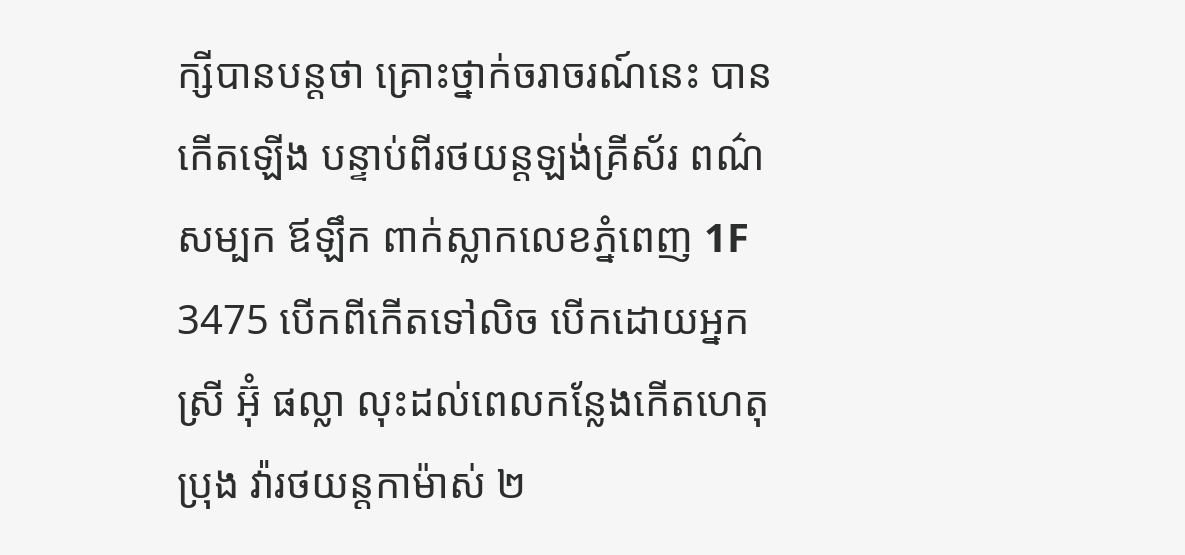ក្សីបានបន្ដថា គ្រោះថ្នាក់ចរាចរណ៍នេះ បានកើតឡើង បន្ទាប់ពីរថយន្ដឡង់គ្រីស័រ ពណ៌សម្បក ឪឡឹក ពាក់ស្លាកលេខភ្នំពេញ 1F 3475 បើកពីកើតទៅលិច បើកដោយអ្នកស្រី អ៊ុំ ផល្លា លុះដល់ពេលកន្លែងកើតហេតុ ប្រុង វ៉ារថយន្ដកាម៉ាស់ ២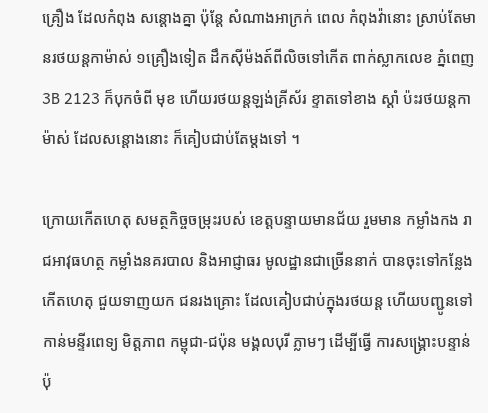គ្រឿង ដែលកំពុង សន្ដោងគ្នា ប៉ុន្ដែ សំណាងអាក្រក់ ពេល កំពុងវ៉ានោះ ស្រាប់តែមានរថយន្ដកាម៉ាស់ ១គ្រឿងទៀត ដឹកស៊ីម៉ងត៍ពីលិចទៅកើត ពាក់ស្លាកលេខ ភ្នំពេញ 3B 2123 ក៏បុកចំពី មុខ ហើយរថយន្ដឡង់គ្រីស័រ ខ្ទាតទៅខាង ស្ដាំ ប៉ះរថយន្ដកាម៉ាស់ ដែលសន្ដោងនោះ ក៏គៀបជាប់តែម្ដងទៅ ។

ក្រោយកើតហេតុ សមត្ថកិច្ចចម្រុះរបស់ ខេត្ដបន្ទាយមានជ័យ រួមមាន កម្លាំងកង រាជអាវុធហត្ថ កម្លាំងនគរបាល និងអាជ្ញាធរ មូលដ្ឋានជាច្រើននាក់ បានចុះទៅកន្លែងកើតហេតុ ជួយទាញយក ជនរងគ្រោះ ដែលគៀបជាប់ក្នុងរថយន្ដ ហើយបញ្ជូនទៅកាន់មន្ទីរពេទ្យ មិត្ដភាព កម្ពុជា-ជប៉ុន មង្គលបុរី ភ្លាមៗ ដើម្បីធ្វើ ការសង្គ្រោះបន្ទាន់ ប៉ុ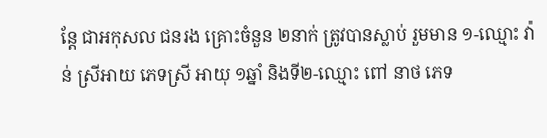ន្ដែ ជាអកុសល ជនរង គ្រោះចំនួន ២នាក់ ត្រូវបានស្លាប់ រួមមាន ១-ឈ្មោះ វ៉ាន់ ស្រីអាយ ភេទស្រី អាយុ ១ឆ្នាំ និងទី២-ឈ្មោះ ពៅ នាថ ភេទ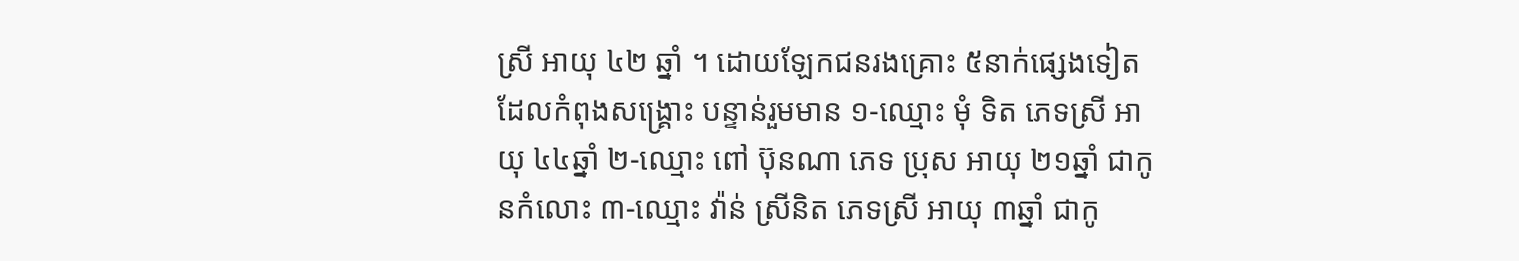ស្រី អាយុ ៤២ ឆ្នាំ ។ ដោយឡែកជនរងគ្រោះ ៥នាក់ផ្សេងទៀត ដែលកំពុងសង្គ្រោះ បន្ទាន់រួមមាន ១-ឈ្មោះ មុំ ទិត ភេទស្រី អាយុ ៤៤ឆ្នាំ ២-ឈ្មោះ ពៅ ប៊ុនណា ភេទ ប្រុស អាយុ ២១ឆ្នាំ ជាកូនកំលោះ ៣-ឈ្មោះ វ៉ាន់ ស្រីនិត ភេទស្រី អាយុ ៣ឆ្នាំ ជាកូ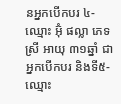នអ្នកបើកបរ ៤-ឈ្មោះ អ៊ុំ ផល្លា ភេទ ស្រី អាយុ ៣១ឆ្នាំ ជាអ្នកបើកបរ និងទី៥- ឈ្មោះ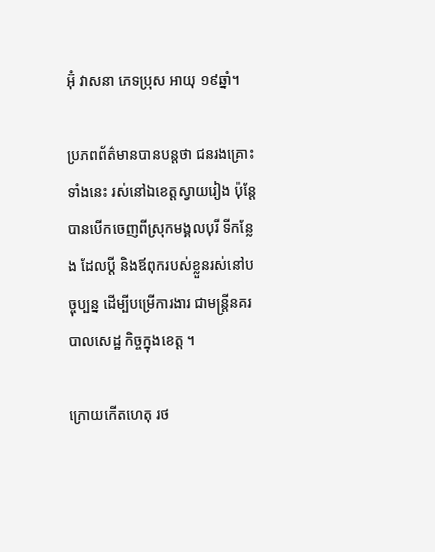អ៊ុំ វាសនា ភេទប្រុស អាយុ ១៩ឆ្នាំ។

ប្រភពព័ត៌មានបានបន្ដថា ជនរងគ្រោះ ទាំងនេះ រស់នៅឯខេត្ដស្វាយរៀង ប៉ុន្ដែ បានបើកចេញពីស្រុកមង្គលបុរី ទីកន្លែង ដែលប្ដី និងឪពុករបស់ខ្លួនរស់នៅបច្ចុប្បន្ន ដើម្បីបម្រើការងារ ជាមន្ដ្រីនគរបាលសេដ្ឋ កិច្ចក្នុងខេត្ដ ។

ក្រោយកើតហេតុ រថ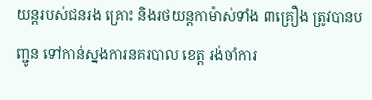យន្ដរបស់ជនរង គ្រោះ និងរថយន្ដកាម៉ាស់ទាំង ៣គ្រឿង ត្រូវបានបញ្ជូន ទៅកាន់ស្នងការនគរបាល ខេត្ដ រង់ចាំការ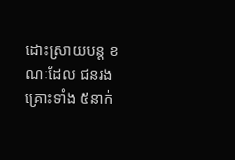ដោះស្រាយបន្ដ ខណៈដែល ជនរងគ្រោះទាំង ៥នាក់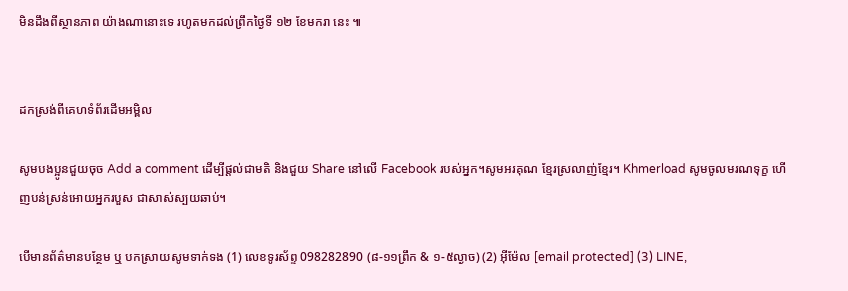មិនដឹងពីស្ថានភាព យ៉ាងណានោះទេ រហូតមកដល់ព្រឹកថ្ងៃទី ១២ ខែមករា នេះ ៕


ដកស្រង់ពីគេហទំព័រដើមអម្ពិល

សូមបងប្អូនជួយចុច Add a comment ដើម្បីផ្តល់ជាមតិ និងជួយ Share នៅលើ Facebook របស់អ្នក។សូមអរគុណ ខ្មែរស្រលាញ់ខ្មែរ។ Khmerload សូមចូលមរណទុក្ខ ហើញបន់ស្រន់អោយអ្នករបួស ជាសាស់ស្បយឆាប់។

បើមានព័ត៌មានបន្ថែម ឬ បកស្រាយសូមទាក់ទង (1) លេខទូរស័ព្ទ 098282890 (៨-១១ព្រឹក & ១-៥ល្ងាច) (2) អ៊ីម៉ែល [email protected] (3) LINE,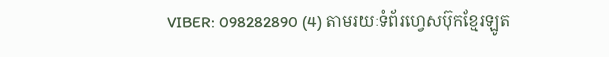VIBER: 098282890 (4) តាមរយៈទំព័រហ្វេសប៊ុកខ្មែរឡូត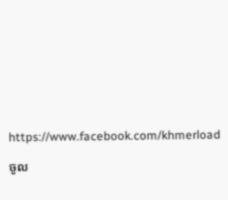https://www.facebook.com/khmerload

ចូល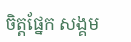ចិត្តផ្នែក សង្គម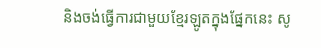និងចង់ធ្វើការជាមួយខ្មែរឡូតក្នុងផ្នែកនេះ សូ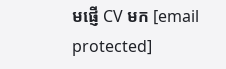មផ្ញើ CV មក [email protected]